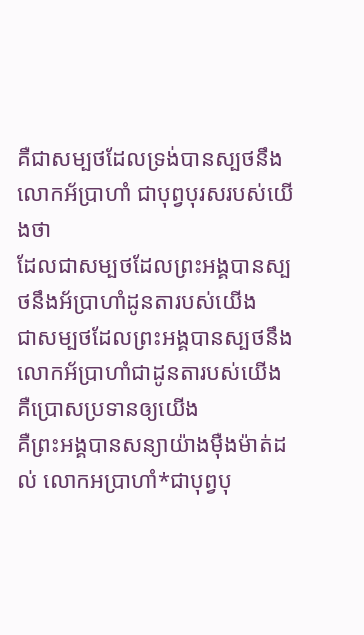គឺជាសម្បថដែលទ្រង់បានស្បថនឹងលោកអ័ប្រាហាំ ជាបុព្វបុរសរបស់យើងថា
ដែលជាសម្បថដែលព្រះអង្គបានស្បថនឹងអ័ប្រាហាំដូនតារបស់យើង
ជាសម្បថដែលព្រះអង្គបានស្បថនឹងលោកអ័ប្រាហាំជាដូនតារបស់យើង គឺប្រោសប្រទានឲ្យយើង
គឺព្រះអង្គបានសន្យាយ៉ាងម៉ឺងម៉ាត់ដល់ លោកអប្រាហាំ*ជាបុព្វបុ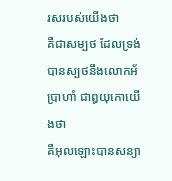រសរបស់យើងថា
គឺជាសម្បថ ដែលទ្រង់បានស្បថនឹងលោកអ័ប្រាហាំ ជាឰយុកោយើងថា
គឺអុលឡោះបានសន្យា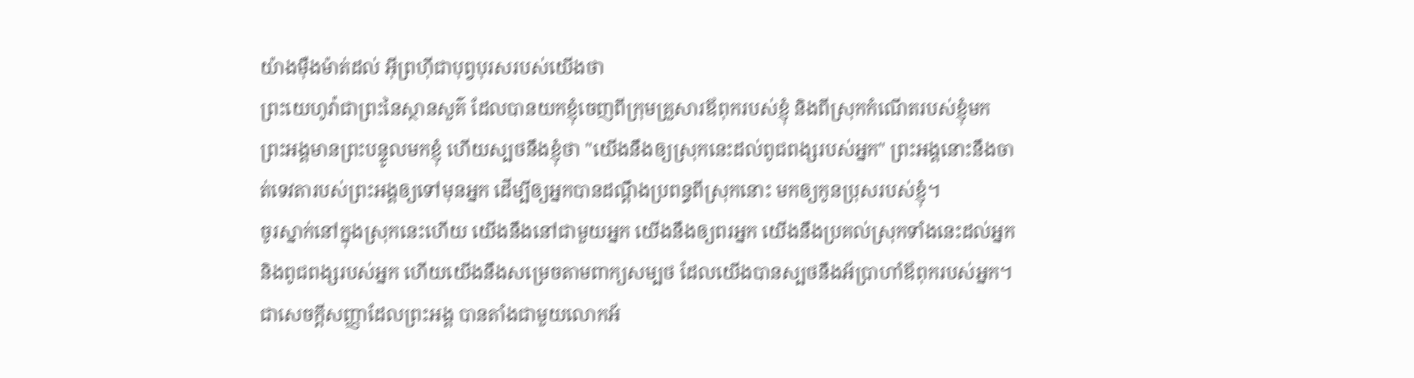យ៉ាងម៉ឺងម៉ាត់ដល់ អ៊ីព្រហ៊ីជាបុព្វបុរសរបស់យើងថា
ព្រះយេហូវ៉ាជាព្រះនៃស្ថានសួគ៌ ដែលបានយកខ្ញុំចេញពីក្រុមគ្រួសារឪពុករបស់ខ្ញុំ និងពីស្រុកកំណើតរបស់ខ្ញុំមក ព្រះអង្គមានព្រះបន្ទូលមកខ្ញុំ ហើយស្បថនឹងខ្ញុំថា "យើងនឹងឲ្យស្រុកនេះដល់ពូជពង្សរបស់អ្នក" ព្រះអង្គនោះនឹងចាត់ទេវតារបស់ព្រះអង្គឲ្យទៅមុនអ្នក ដើម្បីឲ្យអ្នកបានដណ្ដឹងប្រពន្ធពីស្រុកនោះ មកឲ្យកូនប្រុសរបស់ខ្ញុំ។
ចូរស្នាក់នៅក្នុងស្រុកនេះហើយ យើងនឹងនៅជាមួយអ្នក យើងនឹងឲ្យពរអ្នក យើងនឹងប្រគល់ស្រុកទាំងនេះដល់អ្នក និងពូជពង្សរបស់អ្នក ហើយយើងនឹងសម្រេចតាមពាក្យសម្បថ ដែលយើងបានស្បថនឹងអ័ប្រាហាំឪពុករបស់អ្នក។
ជាសេចក្ដីសញ្ញាដែលព្រះអង្គ បានតាំងជាមួយលោកអ័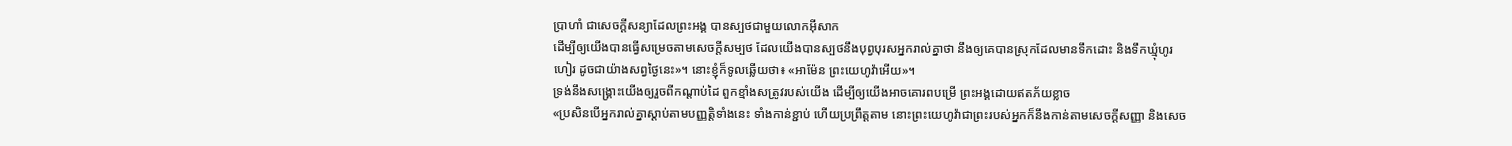ប្រាហាំ ជាសេចក្ដីសន្យាដែលព្រះអង្គ បានស្បថជាមួយលោកអ៊ីសាក
ដើម្បីឲ្យយើងបានធ្វើសម្រេចតាមសេចក្ដីសម្បថ ដែលយើងបានស្បថនឹងបុព្វបុរសអ្នករាល់គ្នាថា នឹងឲ្យគេបានស្រុកដែលមានទឹកដោះ និងទឹកឃ្មុំហូរហៀរ ដូចជាយ៉ាងសព្វថ្ងៃនេះ»។ នោះខ្ញុំក៏ទូលឆ្លើយថា៖ «អាម៉ែន ព្រះយេហូវ៉ាអើយ»។
ទ្រង់នឹងសង្គ្រោះយើងឲ្យរួចពីកណ្តាប់ដៃ ពួកខ្មាំងសត្រូវរបស់យើង ដើម្បីឲ្យយើងអាចគោរពបម្រើ ព្រះអង្គដោយឥតភ័យខ្លាច
«ប្រសិនបើអ្នករាល់គ្នាស្តាប់តាមបញ្ញត្តិទាំងនេះ ទាំងកាន់ខ្ជាប់ ហើយប្រព្រឹត្តតាម នោះព្រះយេហូវ៉ាជាព្រះរបស់អ្នកក៏នឹងកាន់តាមសេចក្ដីសញ្ញា និងសេច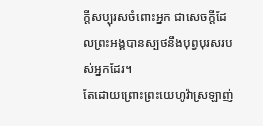ក្ដីសប្បុរសចំពោះអ្នក ជាសេចក្ដីដែលព្រះអង្គបានស្បថនឹងបុព្វបុរសរបស់អ្នកដែរ។
តែដោយព្រោះព្រះយេហូវ៉ាស្រឡាញ់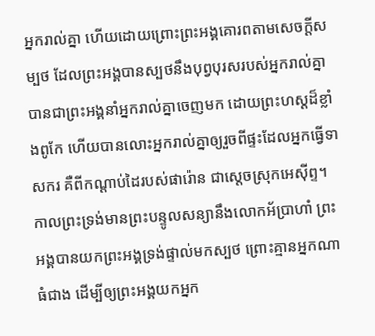អ្នករាល់គ្នា ហើយដោយព្រោះព្រះអង្គគោរពតាមសេចក្ដីសម្បថ ដែលព្រះអង្គបានស្បថនឹងបុព្វបុរសរបស់អ្នករាល់គ្នា បានជាព្រះអង្គនាំអ្នករាល់គ្នាចេញមក ដោយព្រះហស្តដ៏ខ្លាំងពូកែ ហើយបានលោះអ្នករាល់គ្នាឲ្យរួចពីផ្ទះដែលអ្នកធ្វើទាសករ គឺពីកណ្ដាប់ដៃរបស់ផារ៉ោន ជាស្តេចស្រុកអេស៊ីព្ទ។
កាលព្រះទ្រង់មានព្រះបន្ទូលសន្យានឹងលោកអ័ប្រាហាំ ព្រះអង្គបានយកព្រះអង្គទ្រង់ផ្ទាល់មកស្បថ ព្រោះគ្មានអ្នកណាធំជាង ដើម្បីឲ្យព្រះអង្គយកអ្នក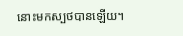នោះមកស្បថបានឡើយ។